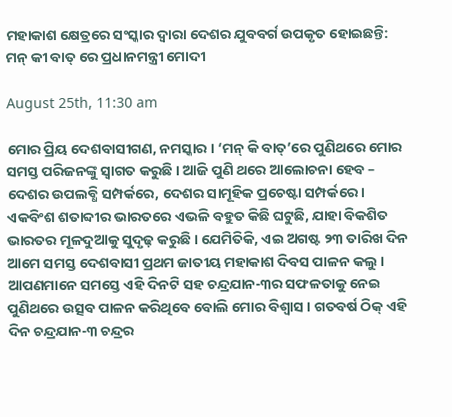ମହାକାଶ କ୍ଷେତ୍ରରେ ସଂସ୍କାର ଦ୍ୱାରା ଦେଶର ଯୁବବର୍ଗ ଉପକୃତ ହୋଇଛନ୍ତି: ମନ୍ କୀ ବାତ୍ ରେ ପ୍ରଧାନମନ୍ତ୍ରୀ ମୋଦୀ

August 25th, 11:30 am

ମୋର ପ୍ରିୟ ଦେଶବାସୀଗଣ, ନମସ୍କାର । ‘ମନ୍ କି ବାତ୍’ରେ ପୁଣିଥରେ ମୋର ସମସ୍ତ ପରିଜନଙ୍କୁ ସ୍ୱାଗତ କରୁଛି । ଆଜି ପୁଣି ଥରେ ଆଲୋଚନା ହେବ – ଦେଶର ଉପଲବ୍ଧି ସମ୍ପର୍କରେ, ଦେଶର ସାମୂହିକ ପ୍ରଚେଷ୍ଟା ସମ୍ପର୍କରେ । ଏକବିଂଶ ଶତାବ୍ଦୀର ଭାରତରେ ଏଭଳି ବହୁତ କିଛି ଘଟୁଛି, ଯାହା ବିକଶିତ ଭାରତର ମୂଳଦୁଆକୁ ସୁଦୃଢ଼ କରୁଛି । ଯେମିତିକି, ଏଇ ଅଗଷ୍ଟ ୨୩ ତାରିଖ ଦିନ ଆମେ ସମସ୍ତ ଦେଶବାସୀ ପ୍ରଥମ ଜାତୀୟ ମହାକାଶ ଦିବସ ପାଳନ କଲୁ । ଆପଣମାନେ ସମସ୍ତେ ଏହି ଦିନଟି ସହ ଚନ୍ଦ୍ରଯାନ-୩ର ସଫଳତାକୁ ନେଇ ପୁଣିଥରେ ଉତ୍ସବ ପାଳନ କରିଥିବେ ବୋଲି ମୋର ବିଶ୍ୱାସ । ଗତବର୍ଷ ଠିକ୍ ଏହି ଦିନ ଚନ୍ଦ୍ରଯାନ-୩ ଚନ୍ଦ୍ରର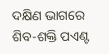ଦକ୍ଷିଣ ଭାଗରେ ଶିବ-ଶକ୍ତି ପଏଣ୍ଟ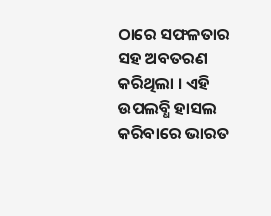ଠାରେ ସଫଳତାର ସହ ଅବତରଣ କରିଥିଲା । ଏହି ଉପଲବ୍ଧି ହାସଲ କରିବାରେ ଭାରତ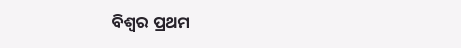ବିଶ୍ୱର ପ୍ରଥମ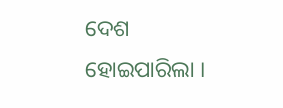ଦେଶ ହୋଇପାରିଲା ।